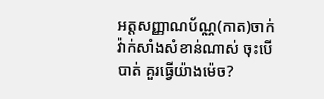អត្តសញ្ញាណប័ណ្ណ(កាត)ចាក់វ៉ាក់សាំងសំខាន់ណាស់ ចុះបើបាត់ គួរធ្វើយ៉ាងម៉េច?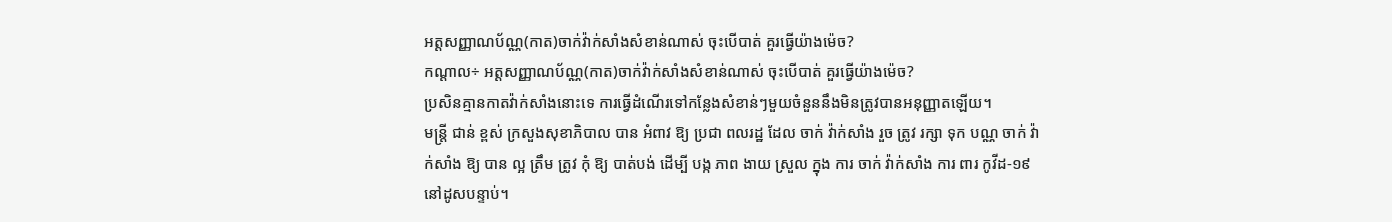អត្តសញ្ញាណប័ណ្ណ(កាត)ចាក់វ៉ាក់សាំងសំខាន់ណាស់ ចុះបើបាត់ គួរធ្វើយ៉ាងម៉េច?
កណ្តាល÷ អត្តសញ្ញាណប័ណ្ណ(កាត)ចាក់វ៉ាក់សាំងសំខាន់ណាស់ ចុះបើបាត់ គួរធ្វើយ៉ាងម៉េច?
ប្រសិនគ្មានកាតវ៉ាក់សាំងនោះទេ ការធ្វើដំណើរទៅកន្លែងសំខាន់ៗមួយចំនួននឹងមិនត្រូវបានអនុញ្ញាតឡើយ។
មន្ត្រី ជាន់ ខ្ពស់ ក្រសួងសុខាភិបាល បាន អំពាវ ឱ្យ ប្រជា ពលរដ្ឋ ដែល ចាក់ វ៉ាក់សាំង រួច ត្រូវ រក្សា ទុក បណ្ណ ចាក់ វ៉ាក់សាំង ឱ្យ បាន ល្អ ត្រឹម ត្រូវ កុំ ឱ្យ បាត់បង់ ដើម្បី បង្ក ភាព ងាយ ស្រួល ក្នុង ការ ចាក់ វ៉ាក់សាំង ការ ពារ កូវីដ-១៩នៅដូសបន្ទាប់។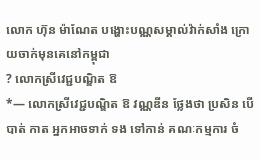លោក ហ៊ុន ម៉ាណែត បង្ហោះបណ្ណសម្គាល់វ៉ាក់សាំង ក្រោយចាក់មុនគេនៅកម្ពុជា
? លោកស្រីវេជ្ជបណ្ឌិត ឱ
*— លោកស្រីវេជ្ជបណ្ឌិត ឱ វណ្ណឌីន ថ្លែងថា ប្រសិន បើបាត់ កាត អ្នកអាចទាក់ ទង ទៅកាន់ គណៈកម្មការ ចំ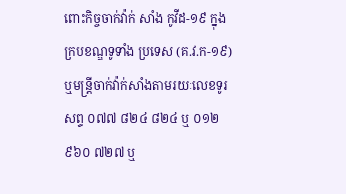ពោះកិច្ចចាក់វ៉ាក់ សាំង កូវីដ-១៩ ក្នុង ក្របខណ្ឌទូទាំង ប្រទេស (គ.វ.ក-១៩) ឬមន្រ្តីចាក់វ៉ាក់សាំងតាមរយៈលេខទូរសព្ទ ០៧៧ ៨២៤ ៨២៤ ឬ ០១២ ៩៦០ ៧២៧ ឬ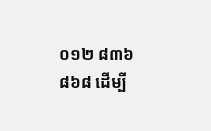០១២ ៨៣៦ ៨៦៨ ដើម្បី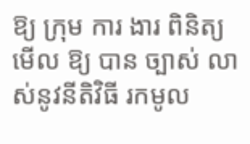ឱ្យ ក្រុម ការ ងារ ពិនិត្យ មើល ឱ្យ បាន ច្បាស់ លាស់នូវនីតិវិធី រកមូល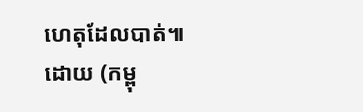ហេតុដែលបាត់៕ ដោយ (កម្ពុ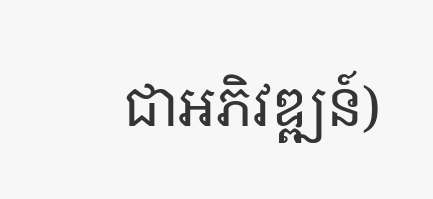ជាអភិវឌ្ឍន៍)